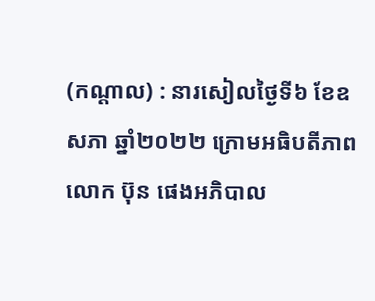(កណ្តាល) : នារសៀលថ្ងៃទី៦ ខែឧសភា ឆ្នាំ២០២២ ក្រោមអធិបតីភាពលោក ប៊ុន ផេងអភិបាល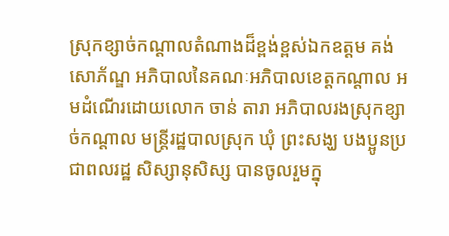ស្រុកខ្សាច់កណ្ដាលតំណាងដ៏ខ្ពង់ខ្ពស់ឯកឧត្តម គង់ សោភ័ណ្ឌ អភិបាលនៃគណៈអភិបាលខេត្តកណ្ដាល អមដំណើរដោយលោក ចាន់ តារា អភិបាលរងស្រុកខ្សាច់កណ្ដាល មន្ត្រីរដ្ឋបាលស្រុក ឃុំ ព្រះសង្ឃ បងប្អូនប្រជាពលរដ្ឋ សិស្សានុសិស្ស បានចូលរួមក្នុ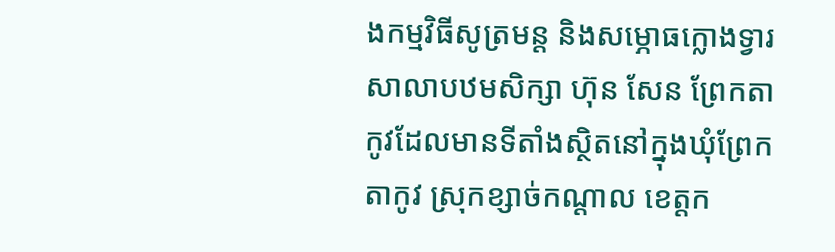ងកម្មវិធីសូត្រមន្ត និងសម្ភោធក្លោងទ្វារសាលាបឋមសិក្សា ហ៊ុន សែន ព្រែកតាកូវដែលមានទីតាំងស្ថិតនៅក្នុងឃុំព្រែកតាកូវ ស្រុកខ្សាច់កណ្ដាល ខេត្តក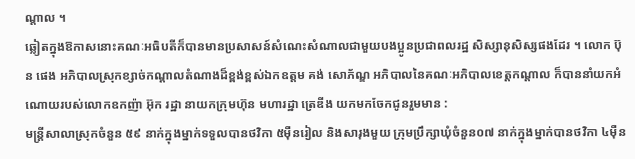ណ្ដាល ។
ឆ្លៀតក្នុងឱកាសនោះគណៈអធិបតីក៏បានមានប្រសាសន៍សំណេះសំណាលជាមួយបងប្អូនប្រជាពលរដ្ឋ សិស្សានុសិស្សផងដែរ ។ លោក ប៊ុន ផេង អភិបាលស្រុកខ្សាច់កណ្ដាលតំណាងដ៏ខ្ពង់ខ្ពស់ឯកឧត្តម គង់ សោភ័ណ្ឌ អភិបាលនៃគណៈអភិបាលខេត្តកណ្ដាល ក៏បាននាំយកអំណោយរបស់លោកឧកញ៉ា អ៊ុក រដ្ឋា នាយកក្រុមហ៊ុន មហារដ្ឋា ត្រេឌីង យកមកចែកជូនរួមមាន :
មន្ត្រីសាលាស្រុកចំនួន ៥៩ នាក់ក្នុងម្នាក់ទទួលបានថវិកា ៥ម៉ឺនរៀល និងសារុងមួយ ក្រុមប្រឹក្សាឃុំចំនួន០៧ នាក់ក្នុងម្នាក់បានថវិកា ៤ម៉ឺន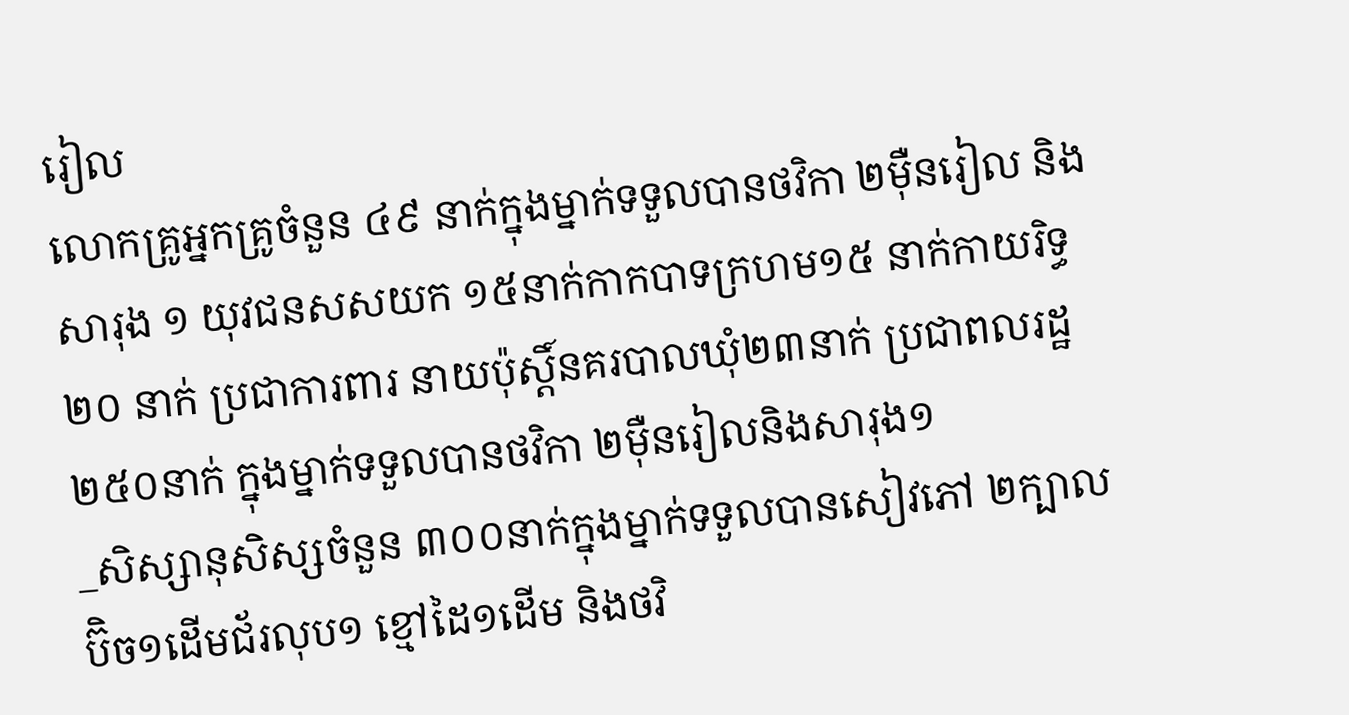រៀល
លោកគ្រូអ្នកគ្រូចំនួន ៤៩ នាក់ក្នុងម្នាក់ទទួលបានថវិកា ២ម៉ឺនរៀល និងសារុង ១ យុវជនសសយក ១៥នាក់កាកបាទក្រហម១៥ នាក់កាយរិទ្ធ២០ នាក់ ប្រជាការពារ នាយប៉ុស្តិ៍នគរបាលឃុំ២៣នាក់ ប្រជាពលរដ្ឋ ២៥០នាក់ ក្នុងម្នាក់ទទួលបានថវិកា ២ម៉ឺនរៀលនិងសារុង១
_សិស្សានុសិស្សចំនួន ៣០០នាក់ក្នុងម្នាក់ទទួលបានសៀវភៅ ២ក្បាល ប៊ិច១ដើមជ័រលុប១ ខ្មៅដៃ១ដើម និងថវិ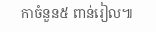កាចំនួន៥ ពាន់រៀល៕